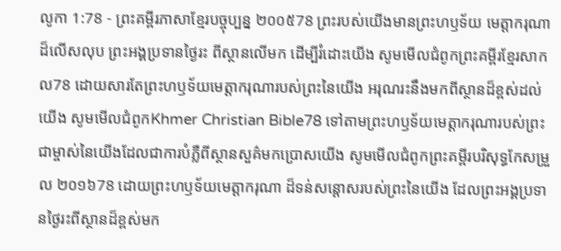លូកា 1:78 - ព្រះគម្ពីរភាសាខ្មែរបច្ចុប្បន្ន ២០០៥78 ព្រះរបស់យើងមានព្រះហឫទ័យ មេត្តាករុណាដ៏លើសលុប ព្រះអង្គប្រទានថ្ងៃរះ ពីស្ថានលើមក ដើម្បីរំដោះយើង សូមមើលជំពូកព្រះគម្ពីរខ្មែរសាកល78 ដោយសារតែព្រះហឫទ័យមេត្តាករុណារបស់ព្រះនៃយើង អរុណរះនឹងមកពីស្ថានដ៏ខ្ពស់ដល់យើង សូមមើលជំពូកKhmer Christian Bible78 ទៅតាមព្រះហឫទ័យមេត្ដាករុណារបស់ព្រះជាម្ចាស់នៃយើងដែលជាការបំភ្លឺពីស្ថានសួគ៌មកប្រោសយើង សូមមើលជំពូកព្រះគម្ពីរបរិសុទ្ធកែសម្រួល ២០១៦78 ដោយព្រះហឫទ័យមេត្តាករុណា ដ៏ទន់សន្ដោសរបស់ព្រះនៃយើង ដែលព្រះអង្គប្រទានថ្ងៃរះពីស្ថានដ៏ខ្ពស់មក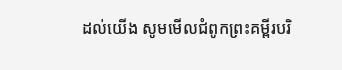ដល់យើង សូមមើលជំពូកព្រះគម្ពីរបរិ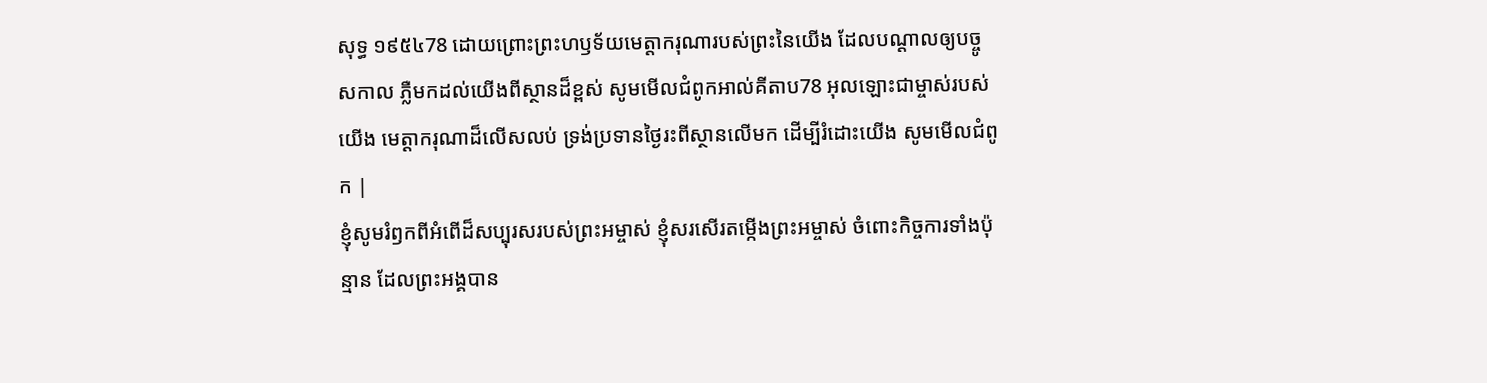សុទ្ធ ១៩៥៤78 ដោយព្រោះព្រះហឫទ័យមេត្តាករុណារបស់ព្រះនៃយើង ដែលបណ្តាលឲ្យបច្ចូសកាល ភ្លឺមកដល់យើងពីស្ថានដ៏ខ្ពស់ សូមមើលជំពូកអាល់គីតាប78 អុលឡោះជាម្ចាស់របស់យើង មេត្ដាករុណាដ៏លើសលប់ ទ្រង់ប្រទានថ្ងៃរះពីស្ថានលើមក ដើម្បីរំដោះយើង សូមមើលជំពូក |
ខ្ញុំសូមរំឭកពីអំពើដ៏សប្បុរសរបស់ព្រះអម្ចាស់ ខ្ញុំសរសើរតម្កើងព្រះអម្ចាស់ ចំពោះកិច្ចការទាំងប៉ុន្មាន ដែលព្រះអង្គបាន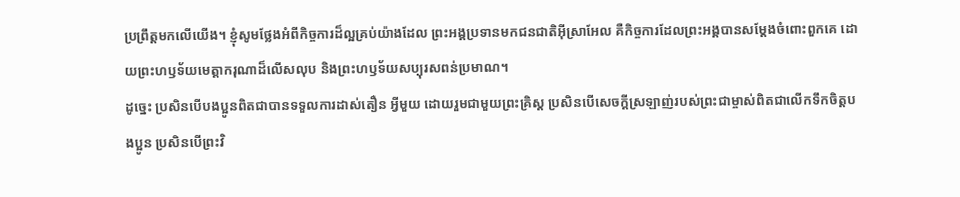ប្រព្រឹត្តមកលើយើង។ ខ្ញុំសូមថ្លែងអំពីកិច្ចការដ៏ល្អគ្រប់យ៉ាងដែល ព្រះអង្គប្រទានមកជនជាតិអ៊ីស្រាអែល គឺកិច្ចការដែលព្រះអង្គបានសម្តែងចំពោះពួកគេ ដោយព្រះហឫទ័យមេត្តាករុណាដ៏លើសលុប និងព្រះហឫទ័យសប្បុរសពន់ប្រមាណ។
ដូច្នេះ ប្រសិនបើបងប្អូនពិតជាបានទទួលការដាស់តឿន អ្វីមួយ ដោយរួមជាមួយព្រះគ្រិស្ត ប្រសិនបើសេចក្ដីស្រឡាញ់របស់ព្រះជាម្ចាស់ពិតជាលើកទឹកចិត្តបងប្អូន ប្រសិនបើព្រះវិ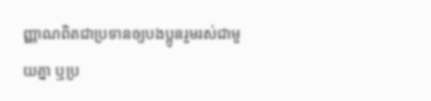ញ្ញាណពិតជាប្រទានឲ្យបងប្អូនរួមរស់ជាមួយគ្នា ឬប្រ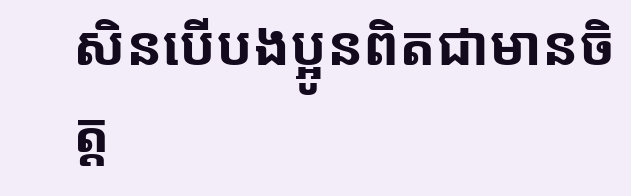សិនបើបងប្អូនពិតជាមានចិត្ត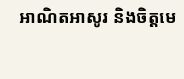អាណិតអាសូរ និងចិត្តមេ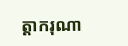ត្តាករុណា